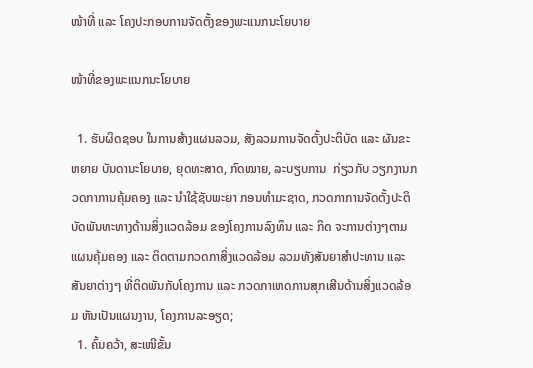ໜ້າທີ່ ແລະ ໂຄງປະກອບການຈັດຕັ້ງຂອງພະແນກນະໂຍບາຍ

ໜ້າທີ່ຂອງພະແນກນະໂຍບາຍ

  1. ຮັບຜິດຊອບ ໃນການສ້າງແຜນລວມ, ສັງລວມການຈັດຕັ້ງປະຕິບັດ ແລະ ຜັນຂະຫຍາຍ ບັນດານະໂຍບາຍ, ຍຸດທະສາດ, ກົດໝາຍ, ລະບຽບການ  ກ່ຽວກັບ ວຽກງານກວດກາການຄຸ້ມຄອງ ແລະ ນໍາໃຊ້ຊັບພະຍາ ກອນທໍາມະຊາດ, ກວດກາການຈັດຕັ້ງປະຕິບັດພັນທະທາງດ້ານສິ່ງແວດລ້ອມ ຂອງໂຄງການລົງທຶນ ແລະ ກິດ ຈະການຕ່າງໆຕາມແຜນຄຸ້ມຄອງ ແລະ ຕິດຕາມກວດກາສິ່ງແວດລ້ອມ ລວມທັງສັນຍາສໍາປະທານ ແລະ ສັນຍາຕ່າງໆ ທີ່ຕິດພັນກັບໂຄງການ ແລະ ກວດກາເຫດການສຸກເສີນດ້ານສິ່ງແວດລ້ອມ ຫັນເປັນແຜນງານ, ໂຄງການລະອຽດ;
  1. ຄົ້ນຄວ້າ, ສະເໜີຂັ້ນ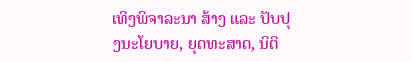ເທິງພິຈາລະນາ ສ້າງ ແລະ ປັບປຸງນະໂຍບາຍ, ຍຸດທະສາດ, ນິຕິ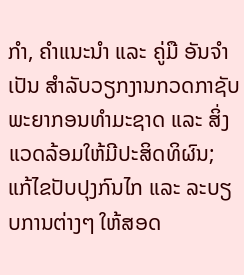ກໍາ, ຄໍາແນະນໍາ ແລະ ຄູ່ມື ອັນຈໍາເປັນ ສໍາລັບວຽກງານກວດກາຊັບພະຍາກອນທໍາມະຊາດ ແລະ ສິ່ງແວດລ້ອມໃຫ້ມີປະສິດທິຜົນ; ແກ້ໄຂປັບປຸງກົນໄກ ແລະ ລະບຽບການຕ່າງໆ ໃຫ້ສອດ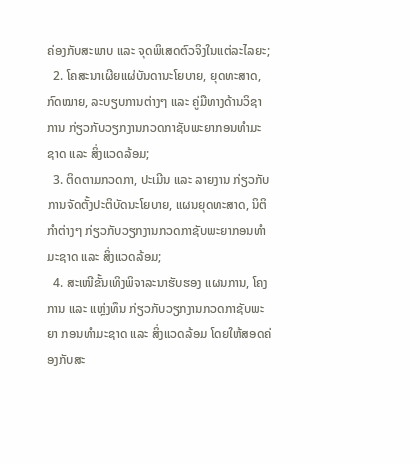ຄ່ອງກັບສະພາບ ແລະ ຈຸດພິເສດຕົວຈິງໃນແຕ່ລະໄລຍະ;
  2. ໂຄສະນາເຜີຍແຜ່ບັນດານະໂຍບາຍ, ຍຸດທະສາດ, ກົດໝາຍ, ລະບຽບການຕ່າງໆ ແລະ ຄູ່ມືທາງດ້ານວິຊາການ ກ່ຽວກັບວຽກງານກວດກາຊັບພະຍາກອນທໍາມະຊາດ ແລະ ສິ່ງແວດລ້ອມ;
  3. ຕິດຕາມກວດກາ, ປະເມີນ ແລະ ລາຍງານ ກ່ຽວກັບ ການຈັດຕັ້ງປະຕິບັດນະໂຍບາຍ, ແຜນຍຸດທະສາດ, ນິຕິກໍາຕ່າງໆ ກ່ຽວກັບວຽກງານກວດກາຊັບພະຍາກອນທໍາມະຊາດ ແລະ ສິ່ງແວດລ້ອມ;
  4. ສະເໜີຂັ້ນເທິງພິຈາລະນາຮັບຮອງ ແຜນການ, ໂຄງການ ແລະ ແຫຼ່ງທຶນ ກ່ຽວກັບວຽກງານກວດກາຊັບພະຍາ ກອນທໍາມະຊາດ ແລະ ສິ່ງແວດລ້ອມ ໂດຍໃຫ້ສອດຄ່ອງກັບສະ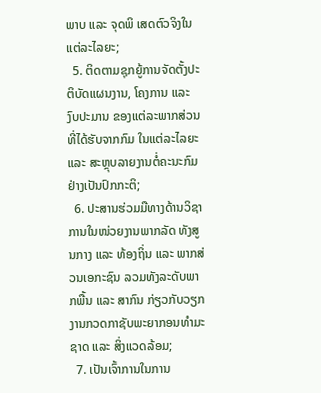ພາບ ແລະ ຈຸດພິ ເສດຕົວຈິງໃນແຕ່ລະໄລຍະ;
  5. ຕິດຕາມຊຸກຍູ້ການຈັດຕັ້ງປະຕິບັດແຜນງານ, ໂຄງການ ແລະ ງົບປະມານ ຂອງແຕ່ລະພາກສ່ວນທີ່ໄດ້ຮັບຈາກກົມ ໃນແຕ່ລະໄລຍະ ແລະ ສະຫຼຸບລາຍງານຕໍ່ຄະນະກົມຢ່າງເປັນປົກກະຕິ;
  6. ປະສານຮ່ວມມືທາງດ້ານວິຊາການໃນໜ່ວຍງານພາກລັດ ທັງສູນກາງ ແລະ ທ້ອງຖິ່ນ ແລະ ພາກສ່ວນເອກະຊົນ ລວມທັງລະດັບພາກພື້ນ ແລະ ສາກົນ ກ່ຽວກັບວຽກງານກວດກາຊັບພະຍາກອນທໍາມະຊາດ ແລະ ສິ່ງແວດລ້ອມ;
  7. ເປັນເຈົ້າການໃນການ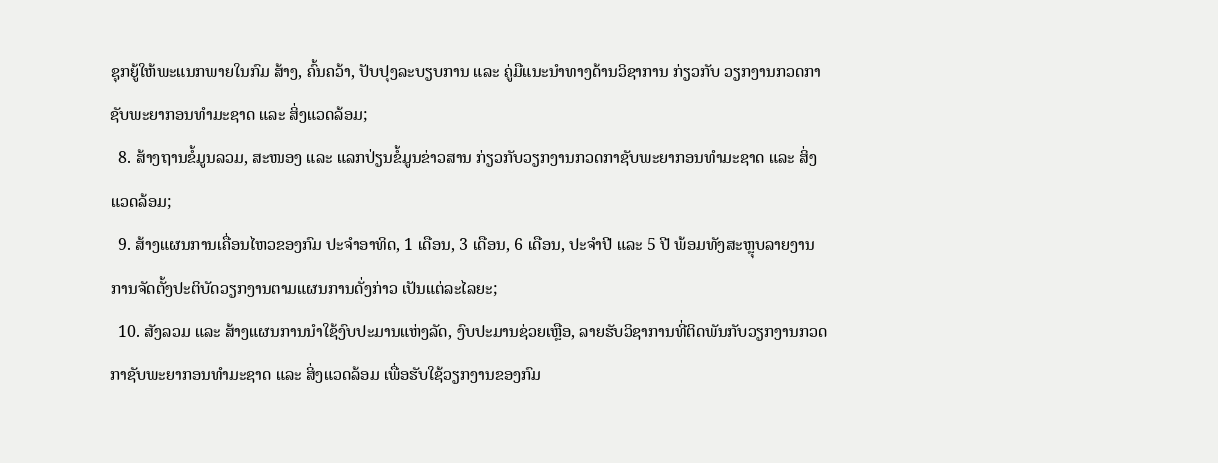ຊຸກຍູ້ໃຫ້ພະແນກພາຍໃນກົມ ສ້າງ, ຄົ້ນຄວ້າ, ປັບປຸງລະບຽບການ ແລະ ຄູ່ມືແນະນຳທາງດ້ານວິຊາການ ກ່ຽວກັບ ວຽກງານກວດກາຊັບພະຍາກອນທໍາມະຊາດ ແລະ ສິ່ງແວດລ້ອມ;
  8. ສ້າງຖານຂໍ້ມູນລວມ, ສະໜອງ ແລະ ແລກປ່ຽນຂໍ້ມູນຂ່າວສານ ກ່ຽວກັບວຽກງານກວດກາຊັບພະຍາກອນທໍາມະຊາດ ແລະ ສິ່ງແວດລ້ອມ;
  9. ສ້າງແຜນການເຄື່ອນໄຫວຂອງກົມ ປະຈໍາອາທິດ, 1 ເດືອນ, 3 ເດືອນ, 6 ເດືອນ, ປະຈໍາປີ ແລະ 5 ປີ ພ້ອມທັງສະຫຼຸບລາຍງານການຈັດຕັ້ງປະຕິບັດວຽກງານຕາມແຜນການດັ່ງກ່າວ ເປັນແຕ່ລະໄລຍະ;
  10. ສັງລວມ ແລະ ສ້າງແຜນການນໍາໃຊ້ງົບປະມານແຫ່ງລັດ, ງົບປະມານຊ່ວຍເຫຼືອ, ລາຍຮັບວິຊາການທີ່ຕິດພັນກັບວຽກງານກວດກາຊັບພະຍາກອນທໍາມະຊາດ ແລະ ສິ່ງແວດລ້ອມ ເພື່ອຮັບໃຊ້ວຽກງານຂອງກົມ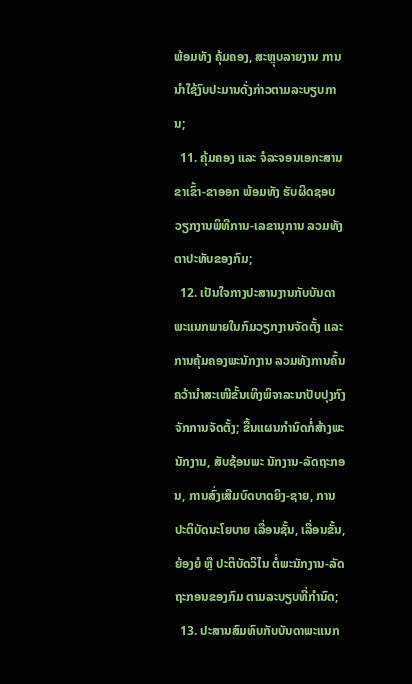ພ້ອມທັງ ຄຸ້ມຄອງ, ສະຫຼຸບລາຍງານ ການນໍາໃຊ້ງົບປະມານດັ່ງກ່າວຕາມລະບຽບການ;
  11. ຄຸ້ມຄອງ ແລະ ຈໍລະຈອນເອກະສານ ຂາເຂົ້າ-ຂາອອກ ພ້ອມທັງ ຮັບຜິດຊອບວຽກງານພິທີການ-ເລຂານຸການ ລວມທັງຕາປະທັບຂອງກົມ;
  12. ເປັນໃຈກາງປະສານງານກັບບັນດາພະແນກພາຍໃນກົມວຽກງານຈັດຕັ້ງ ແລະ ການຄຸ້ມຄອງພະນັກງານ ລວມທັງການຄົ້ນຄວ້ານໍາສະເໜີຂັ້ນເທິງພິຈາລະນາປັບປຸງກົງຈັກການຈັດຕັ້ງ; ຂື້ນແຜນກຳນົດກໍ່ສ້າງພະນັກງານ, ສັບຊ້ອນພະ ນັກງານ-ລັດຖະກອນ, ການສົ່ງເສີມບົດບາດຍິງ-ຊາຍ, ການປະຕິບັດນະໂຍບາຍ ເລື່ອນຊັ້ນ, ເລື່ອນຂັ້ນ, ຍ້ອງຍໍ ຫຼື ປະຕິບັດວິໄນ ຕໍ່ພະນັກງານ-ລັດຖະກອນຂອງກົມ ຕາມລະບຽບທີ່ກໍານົດ;
  13. ປະສານສົມທົບກັບບັນດາພະແນກ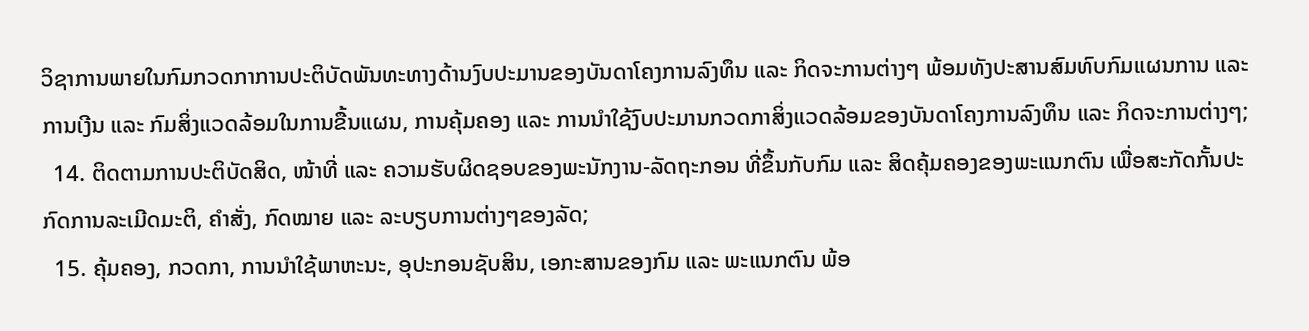ວິຊາການພາຍໃນກົມກວດກາການປະຕິບັດພັນທະທາງດ້ານງົບປະມານຂອງບັນດາໂຄງການລົງທຶນ ແລະ ກິດຈະການຕ່າງໆ ພ້ອມທັງປະສານສົມທົບກົມແຜນການ ແລະ ການເງີນ ແລະ ກົມສິ່ງແວດລ້ອມໃນການຂື້ນແຜນ, ການຄຸ້ມຄອງ ແລະ ການນໍາໃຊ້ງົບປະມານກວດກາສິ່ງແວດລ້ອມຂອງບັນດາໂຄງການລົງທຶນ ແລະ ກິດຈະການຕ່າງໆ;
  14. ຕິດຕາມການປະຕິບັດສິດ, ໜ້າທີ່ ແລະ ຄວາມຮັບຜິດຊອບຂອງພະນັກງານ-ລັດຖະກອນ ທີ່ຂຶ້ນກັບກົມ ແລະ ສິດຄຸ້ມຄອງຂອງພະແນກຕົນ ເພື່ອສະກັດກັ້ນປະກົດການລະເມີດມະຕິ, ຄໍາສັ່ງ, ກົດໝາຍ ແລະ ລະບຽບການຕ່າງໆຂອງລັດ;
  15. ຄຸ້ມຄອງ, ກວດກາ, ການນໍາໃຊ້ພາຫະນະ, ອຸປະກອນຊັບສິນ, ເອກະສານຂອງກົມ ແລະ ພະແນກຕົນ ພ້ອ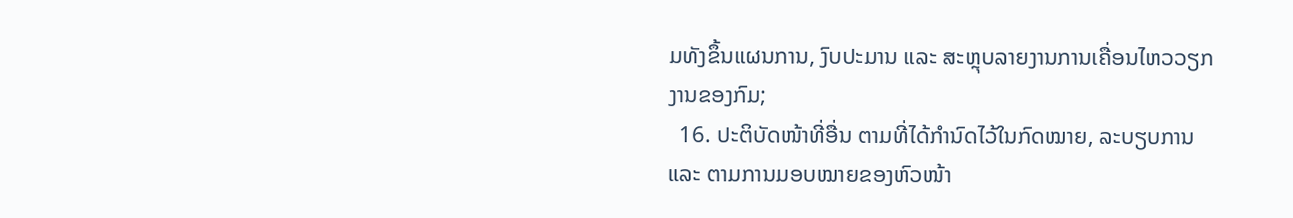ມທັງຂຶ້ນແຜນການ, ງົບປະມານ ແລະ ສະຫຼຸບລາຍງານການເຄື່ອນໄຫວວຽກງານຂອງກົມ;
  16. ປະຕິບັດໜ້າທີ່ອື່ນ ຕາມທີ່ໄດ້ກໍານົດໄວ້ໃນກົດໝາຍ, ລະບຽບການ ແລະ ຕາມການມອບໝາຍຂອງຫົວໜ້າ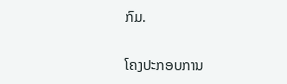ກົມ.

ໂຄງປະກອບການ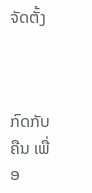ຈັດຕັ້ງ



ກົດກັບຄືນ ເພື່ອ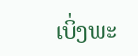ເບິ່ງພະ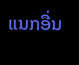ແນກອື່ນ